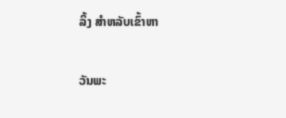ລິ້ງ ສຳຫລັບເຂົ້າຫາ

ວັນພະ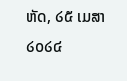ຫັດ, ໒໕ ເມສາ ໒໐໒໔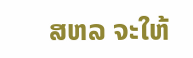ສຫລ ຈະໃຫ້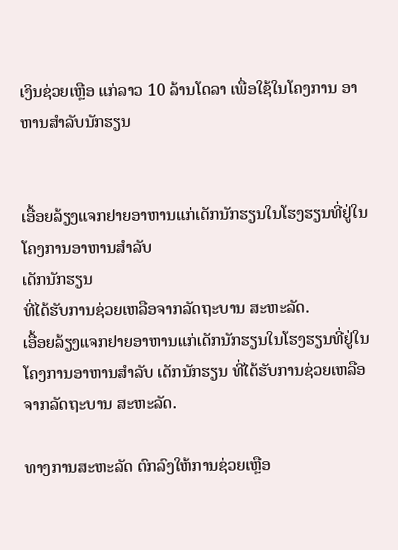ເງິນຊ່ວຍເຫຼືອ ແກ່ລາວ 10 ລ້ານໂດລາ ເພື່ອໃຊ້ໃນໂຄງການ ອາຫານສໍາລັບນັກຮຽນ


ເອື້ອຍລ້ຽງແຈກຢາຍອາຫານແກ່ເດັກນັກຮຽນໃນໂຮງຮຽນທີ່ຢູ່ໃນ ໂຄງການອາຫານສໍາລັບ
ເດັກນັກຮຽນ
ທີ່ໄດ້ຮັບການຊ່ວຍເຫລືອຈາກລັດຖະບານ ສະຫະລັດ.
ເອື້ອຍລ້ຽງແຈກຢາຍອາຫານແກ່ເດັກນັກຮຽນໃນໂຮງຮຽນທີ່ຢູ່ໃນ ໂຄງການອາຫານສໍາລັບ ເດັກນັກຮຽນ ທີ່ໄດ້ຮັບການຊ່ວຍເຫລືອຈາກລັດຖະບານ ສະຫະລັດ.

ທາງການສະຫະລັດ ຕົກລົງໃຫ້ການຊ່ວຍເຫຼືອ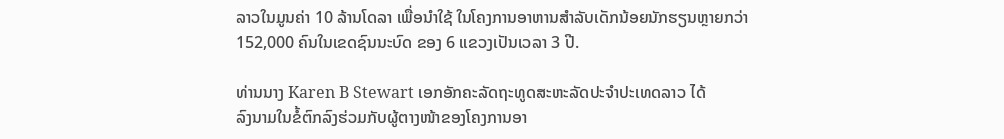ລາວໃນມູນຄ່າ 10 ລ້ານໂດລາ ເພື່ອນໍາໃຊ້ ໃນໂຄງການອາຫານສໍາລັບເດັກນ້ອຍນັກຮຽນຫຼາຍກວ່າ 152,000 ຄົນໃນເຂດຊົນນະບົດ ຂອງ 6 ແຂວງເປັນເວລາ 3 ປີ.

ທ່ານນາງ Karen B Stewart ເອກອັກຄະລັດຖະທູດສະຫະລັດປະຈໍາປະເທດລາວ ໄດ້
ລົງນາມໃນຂໍ້ຕົກລົງຮ່ວມກັບຜູ້ຕາງໜ້າຂອງໂຄງການອາ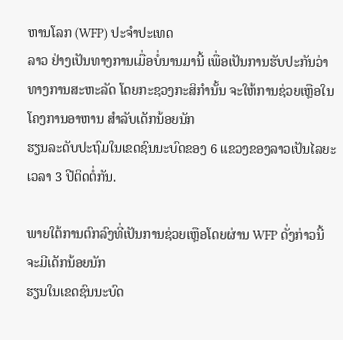ຫານໂລກ (WFP) ປະຈໍາປະເທດ
ລາວ ຢ່າງເປັນທາງການເມື່ອບໍ່ນານມານີ້ ເພື່ອເປັນການຮັບປະກັນວ່າ ທາງການສະຫະລັດ ໂດຍກະຊວງກະສິກໍານັ້ນ ຈະໃຫ້ການຊ່ວຍເຫຼືອໃນໂຄງການອາຫານ ສໍາລັບເດັກນ້ອຍນັກ
ຮຽນລະດັບປະຖົມໃນເຂດຊົນນະບົດຂອງ 6 ແຂວງຂອງລາວເປັນໄລຍະເວລາ 3 ປີຕິດຕໍ່ກັນ.

ພາຍໃຕ້ການຕົກລົງທີ່ເປັນການຊ່ວຍເຫຼືອໂດຍຜ່ານ WFP ດັ່ງກ່າວນີ້ ຈະມີເດັກນ້ອຍນັກ
ຮຽນໃນເຂດຊົນນະບົດ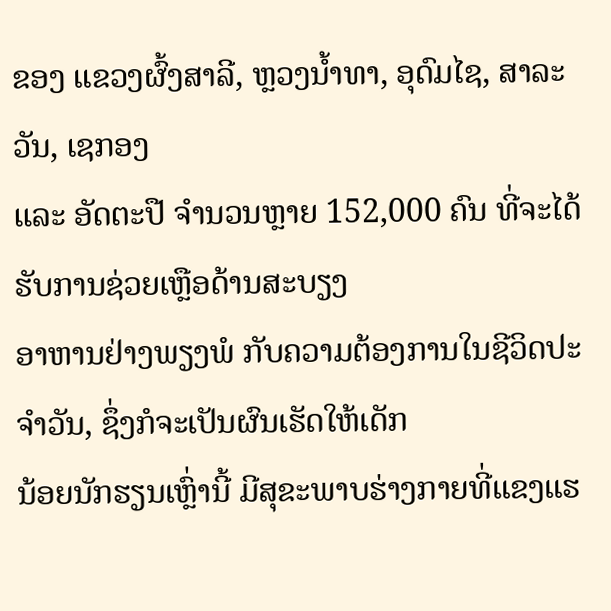ຂອງ ແຂວງຜົ້ງສາລີ, ຫຼວງນໍ້າທາ, ອຸດົມໄຊ, ສາລະວັນ, ເຊກອງ
ແລະ ອັດຕະປື ຈໍານວນຫຼາຍ 152,000 ຄົນ ທີ່ຈະໄດ້ຮັບການຊ່ວຍເຫຼືອດ້ານສະບຽງ
ອາຫານຢ່າງພຽງພໍ ກັບຄວາມຕ້ອງການໃນຊີວິດປະ ຈໍາວັນ, ຊຶ່ງກໍຈະເປັນຜົນເຮັດໃຫ້ເດັກ
ນ້ອຍນັກຮຽນເຫຼົ່ານີ້ ມີສຸຂະພາບຮ່າງກາຍທີ່ແຂງແຮ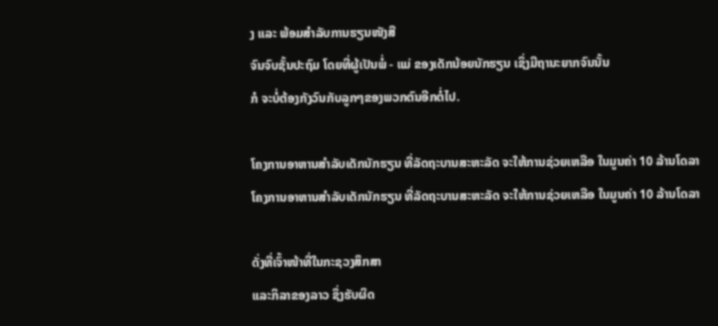ງ ແລະ ພ້ອມສຳລັບການຮຽນໜັງສື
ຈົນຈົບຊັ້ນປະຖົມ ໂດຍທີ່ຜູ້ເປັນພໍ່ - ແມ່ ຂອງເດັກນ້ອຍນັກຮຽນ ເຊິ່ງມີຖານະຍາກຈົນນັ້ນ
ກໍ ຈະບໍ່ຕ້ອງກັງວົນກັບລູກໆຂອງພວກຕົນອີກຕໍ່ໄປ.

ໂຄງການອາຫານສໍາລັບເດັກນັກຮຽນ ທີ່ລັດຖະບານສະຫະລັດ ຈະໃຫ້ການຊ່ວຍເຫລືອ ໃນມູນຄ່າ 10 ລ້ານໂດລາ
ໂຄງການອາຫານສໍາລັບເດັກນັກຮຽນ ທີ່ລັດຖະບານສະຫະລັດ ຈະໃຫ້ການຊ່ວຍເຫລືອ ໃນມູນຄ່າ 10 ລ້ານໂດລາ

ດັ່ງທີ່ເຈົ້າໜ້າທີ່ໃນກະຊວງສຶກສາ
ແລະກິລາຂອງລາວ ຊຶ່ງຮັບຜິດ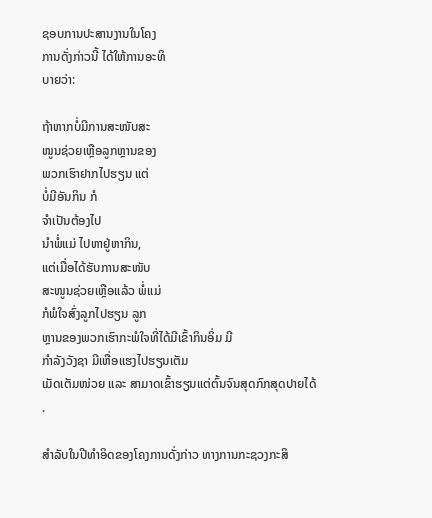ຊອບການປະສານງານໃນໂຄງ
ການດັ່ງກ່າວນີ້ ໄດ້ໃຫ້ການອະທິ
ບາຍວ່າ:

ຖ້າຫາກບໍ່ມີການສະໜັບສະ
ໜູນຊ່ວຍເຫຼືອລູກຫຼານຂອງ
ພວກເຮົາຢາກໄປຮຽນ ແຕ່
ບໍ່ມີອັນກິນ ກໍ
ຈໍາເປັນຕ້ອງໄປ
ນຳພໍ່ແມ່ ໄປຫາຢູ່ຫາກິນ,
ແຕ່ເມື່ອໄດ້ຮັບການສະໜັບ
ສະໜູນຊ່ວຍເຫຼືອແລ້ວ ພໍ່ແມ່
ກໍພໍໃຈສົ່ງລູກໄປຮຽນ ລູກ
ຫຼານຂອງພວກເຮົາກະພໍໃຈທີ່ໄດ້ມີເຂົ້າກິນອິ່ມ ມີ
ກໍາລັງວັງຊາ ມີເຫື່ອແຮງໄປຮຽນເຕັມ
ເມັດເຕັມໜ່ວຍ ແລະ ສາມາດເຂົ້າຮຽນແຕ່ຕົ້ນຈົນສຸດກົກສຸດປາຍໄດ້
.

ສຳລັບໃນປີທຳອິດຂອງໂຄງການດັ່ງກ່າວ ທາງການກະຊວງກະສິ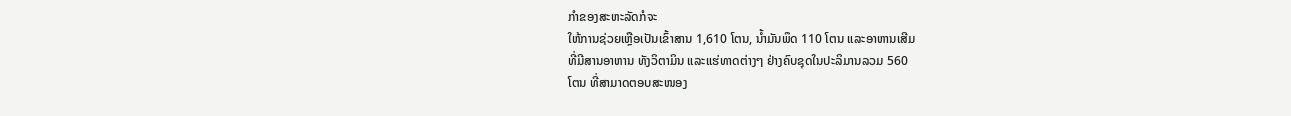ກໍາຂອງສະຫະລັດກໍຈະ
ໃຫ້ການຊ່ວຍເຫຼືອເປັນເຂົ້າສານ 1,610 ໂຕນ, ນ້ຳມັນພຶດ 110 ໂຕນ ແລະອາຫານເສີມ
ທີ່ມີສານອາຫານ ທັງວິຕາມິນ ແລະແຮ່ທາດຕ່າງໆ ຢ່າງຄົບຊຸດໃນປະລິມານລວມ 560
ໂຕນ ທີ່ສາມາດຕອບສະໜອງ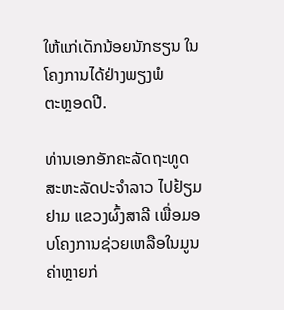ໃຫ້ແກ່ເດັກນ້ອຍນັກຮຽນ ໃນໂຄງການໄດ້ຢ່າງພຽງພໍ
ຕະຫຼອດປີ.

ທ່ານເອກອັກຄະລັດຖະທູດສະຫະລັດປະຈໍາລາວ ໄປຢ້ຽມຢາມ ແຂວງຜົ້ງສາລີ ເພື່ອມອບໂຄງການຊ່ວຍເຫລືອໃນມູນຄ່າຫຼາຍກ່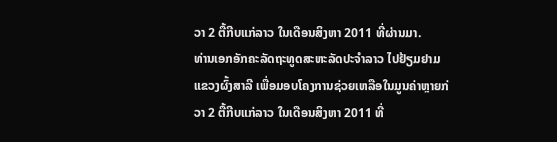ວາ 2 ຕື້ກີບແກ່ລາວ ໃນເດືອນສິງຫາ 2011 ທີ່ຜ່ານມາ.
ທ່ານເອກອັກຄະລັດຖະທູດສະຫະລັດປະຈໍາລາວ ໄປຢ້ຽມຢາມ ແຂວງຜົ້ງສາລີ ເພື່ອມອບໂຄງການຊ່ວຍເຫລືອໃນມູນຄ່າຫຼາຍກ່ວາ 2 ຕື້ກີບແກ່ລາວ ໃນເດືອນສິງຫາ 2011 ທີ່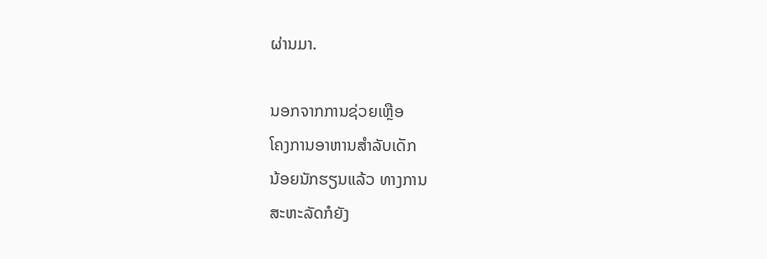ຜ່ານມາ.

ນອກຈາກການຊ່ວຍເຫຼືອ
ໂຄງການອາຫານສຳລັບເດັກ
ນ້ອຍນັກຮຽນແລ້ວ ທາງການ
ສະຫະລັດກໍຍັງ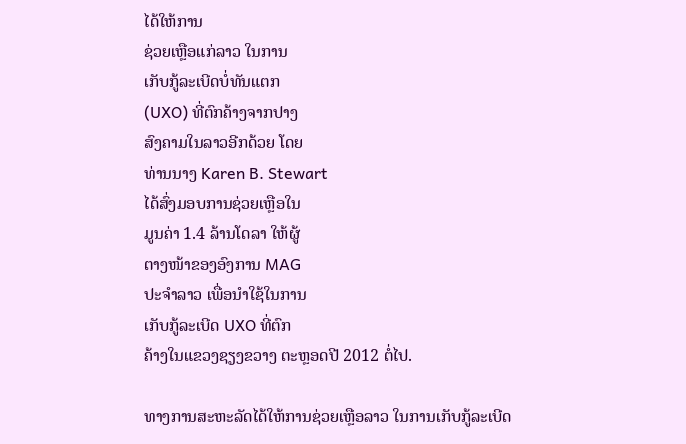ໄດ້ໃຫ້ການ
ຊ່ວຍເຫຼືອແກ່ລາວ ໃນການ
ເກັບກູ້ລະເບີດບໍ່ທັນແຕກ
(UXO) ທີ່ຕົກຄ້າງຈາກປາງ
ສົງຄາມໃນລາວອີກດ້ວຍ ໂດຍ
ທ່ານນາງ Karen B. Stewart
ໄດ້ສົ່ງມອບການຊ່ວຍເຫຼືອໃນ
ມູນຄ່າ 1.4 ລ້ານໂດລາ ໃຫ້ຜູ້
ຕາງໜ້າຂອງອົງການ MAG
ປະຈໍາລາວ ເພື່ອນຳໃຊ້ໃນການ
ເກັບກູ້ລະເບີດ UXO ທີ່ຕົກ
ຄ້າງໃນແຂວງຊຽງຂວາງ ຕະຫຼອດປີ 2012 ຕໍ່ໄປ.

ທາງການສະຫະລັດໄດ້ໃຫ້ການຊ່ວຍເຫຼືອລາວ ໃນການເກັບກູ້ລະເບີດ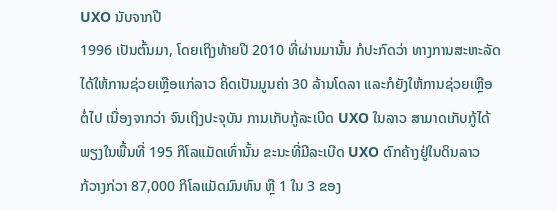UXO ນັບຈາກປີ
1996 ເປັນຕົ້ນມາ, ໂດຍເຖິງທ້າຍປີ 2010 ທີ່ຜ່ານມານັ້ນ ກໍປະກົດວ່າ ທາງການສະຫະລັດ
ໄດ້ໃຫ້ການຊ່ວຍເຫຼືອແກ່ລາວ ຄິດເປັນມູນຄ່າ 30 ລ້ານໂດລາ ແລະກໍຍັງໃຫ້ການຊ່ວຍເຫຼືອ
ຕໍ່ໄປ ເນື່ອງຈາກວ່າ ຈົນເຖິງປະຈຸບັນ ການເກັບກູ້ລະເບີດ UXO ໃນລາວ ສາມາດເກັບກູ້ໄດ້
ພຽງໃນພື້ນທີ່ 195 ກິໂລແມັດເທົ່ານັ້ນ ຂະນະທີ່ມີລະເບີດ UXO ຕົກຄ້າງຢູ່ໃນດິນລາວ
ກ້ວາງກ່ວາ 87,000 ກິໂລແມັດມົນທົນ ຫຼື 1 ໃນ 3 ຂອງ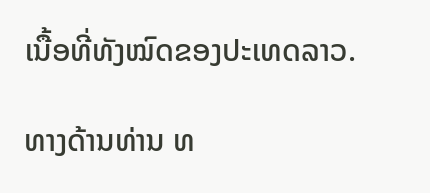ເນື້ອທີ່ທັງໝົດຂອງປະເທດລາວ.

ທາງດ້ານທ່ານ ທ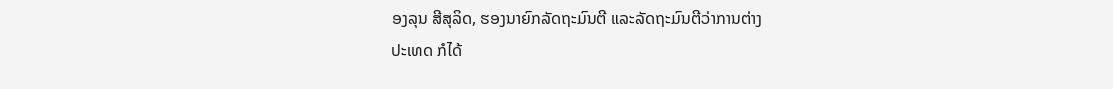ອງລຸນ ສີສຸລິດ, ຮອງນາຍົກລັດຖະມົນຕີ ແລະລັດຖະມົນຕີວ່າການຕ່າງ
ປະເທດ ກໍໄດ້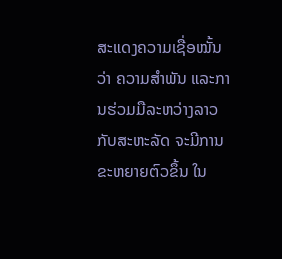ສະແດງຄວາມເຊື່ອໝັ້ນວ່າ ຄວາມສຳພັນ ແລະການຮ່ວມມືລະຫວ່າງລາວ
ກັບສະຫະລັດ ຈະມີການຂະຫຍາຍຕົວຂຶ້ນ ໃນ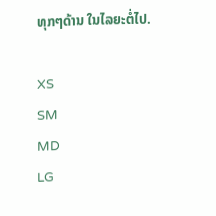ທຸກໆດ້ານ ໃນໄລຍະຕໍ່ໄປ.

XS
SM
MD
LG